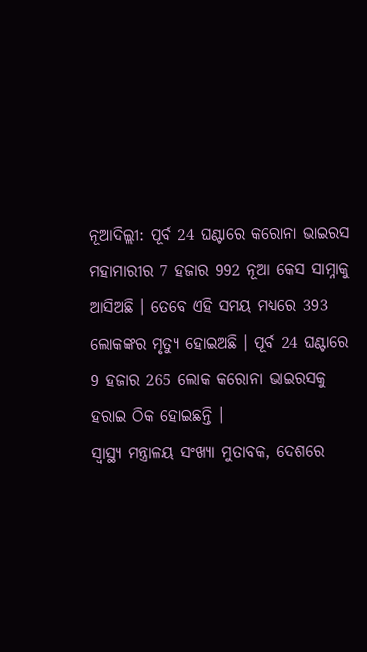ନୂଆଦିଲ୍ଲୀ: ପୂର୍ବ 24 ଘଣ୍ଟାରେ କରୋନା ଭାଇରସ ମହାମାରୀର 7 ହଜାର 992 ନୂଆ କେସ ସାମ୍ନାକୁ ଆସିଅଛି । ତେବେ ଏହି ସମୟ ମଧ୍ୟରେ 393 ଲୋକଙ୍କର ମୃତ୍ୟୁ ହୋଇଅଛି । ପୂର୍ବ 24 ଘଣ୍ଟାରେ 9 ହଜାର 265 ଲୋକ କରୋନା ଭାଇରସକୁ ହରାଇ ଠିକ ହୋଇଛନ୍ତି ।
ସ୍ୱାସ୍ଥ୍ୟ ମନ୍ତ୍ରାଳୟ ସଂଖ୍ୟା ମୁତାବକ, ଦେଶରେ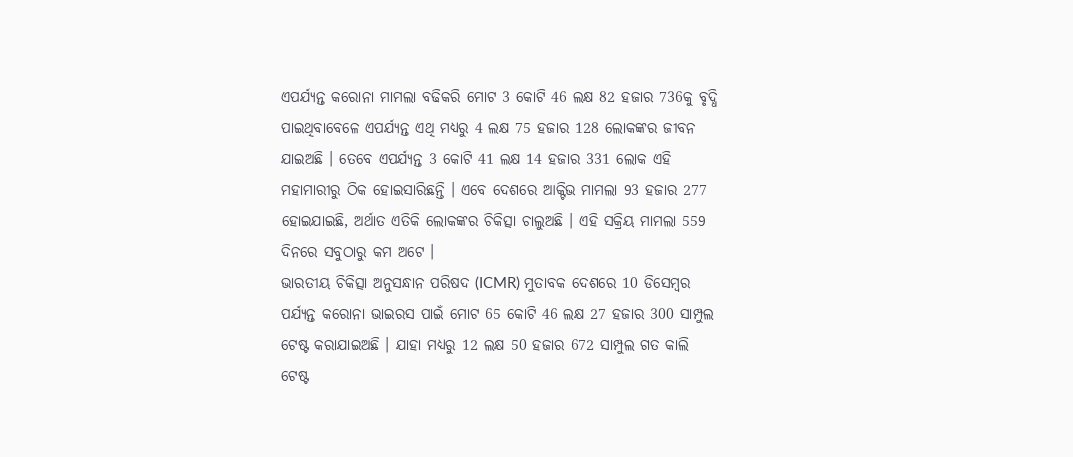ଏପର୍ଯ୍ୟନ୍ତ କରୋନା ମାମଲା ବଢିକରି ମୋଟ 3 କୋଟି 46 ଲକ୍ଷ 82 ହଜାର 736କୁ ବୃଦ୍ଧି ପାଇଥିବାବେଳେ ଏପର୍ଯ୍ୟନ୍ତ ଏଥି ମଧ୍ୟରୁ 4 ଲକ୍ଷ 75 ହଜାର 128 ଲୋକଙ୍କର ଜୀବନ ଯାଇଅଛି । ତେବେ ଏପର୍ଯ୍ୟନ୍ତ 3 କୋଟି 41 ଲକ୍ଷ 14 ହଜାର 331 ଲୋକ ଏହି ମହାମାରୀରୁ ଠିକ ହୋଇସାରିଛନ୍ତି । ଏବେ ଦେଶରେ ଆକ୍ଟିଭ ମାମଲା 93 ହଜାର 277 ହୋଇଯାଇଛି, ଅର୍ଥାତ ଏତିକି ଲୋକଙ୍କର ଚିକିତ୍ସା ଚାଲୁଅଛି । ଏହି ସକ୍ରିୟ ମାମଲା 559 ଦିନରେ ସବୁଠାରୁ କମ ଅଟେ ।
ଭାରତୀୟ ଚିକିତ୍ସା ଅନୁସନ୍ଧାନ ପରିଷଦ (ICMR) ମୁତାବକ ଦେଶରେ 10 ଡିସେମ୍ବର ପର୍ଯ୍ୟନ୍ତ କରୋନା ଭାଇରସ ପାଇଁ ମୋଟ 65 କୋଟି 46 ଲକ୍ଷ 27 ହଜାର 300 ସାମ୍ପୁଲ ଟେଷ୍ଟ କରାଯାଇଅଛି । ଯାହା ମଧ୍ୟରୁ 12 ଲକ୍ଷ 50 ହଜାର 672 ସାମ୍ପୁଲ ଗତ କାଲି ଟେଷ୍ଟ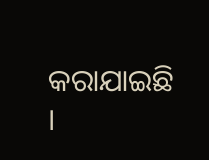କରାଯାଇଛି ।